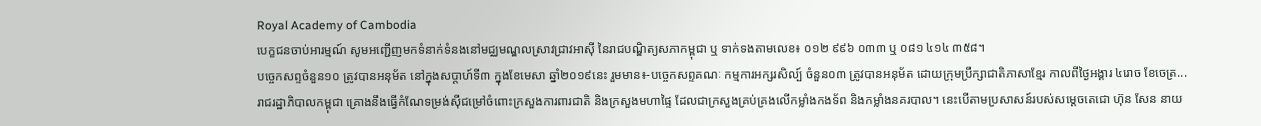Royal Academy of Cambodia
បេក្ខជនចាប់អារម្មណ៍ សូមអញ្ជើញមកទំនាក់ទំនងនៅមជ្ឈមណ្ឌលស្រាវជ្រាវអាស៊ី នៃរាជបណ្ឌិត្យសភាកម្ពុជា ឬ ទាក់ទងតាមលេខ៖ ០១២ ៩៩៦ ០៣៣ ឬ ០៨១ ៤១៤ ៣៥៨។
បច្ចេកសព្ទចំនួន១០ ត្រូវបានអនុម័ត នៅក្នុងសប្តាហ៍ទី៣ ក្នុងខែមេសា ឆ្នាំ២០១៩នេះ រួមមាន៖-បច្ចេកសព្ទគណៈ កម្មការអក្សរសិល្ប៍ ចំនួន០៣ ត្រូវបានអនុម័ត ដោយក្រុមប្រឹក្សាជាតិភាសាខ្មែរ កាលពីថ្ងៃអង្គារ ៤រោច ខែចេត្រ...
រាជរដ្ឋាភិបាលកម្ពុជា គ្រោងនឹងធ្វើកំណែទម្រង់ស៊ីជម្រៅចំពោះក្រសួងការពារជាតិ និងក្រសួងមហាផ្ទៃ ដែលជាក្រសួងគ្រប់គ្រងលើកម្លាំងកងទ័ព និងកម្លាំងនគរបាល។ នេះបើតាមប្រសាសន៍របស់សម្តេចតេជោ ហ៊ុន សែន នាយ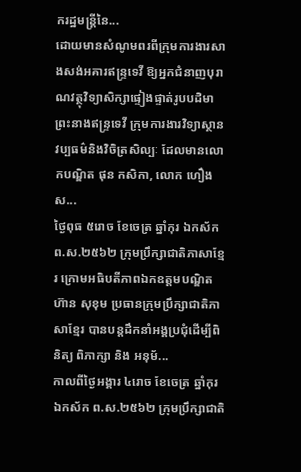ករដ្ឋមន្រ្តីនៃ...
ដោយមានសំណូមពរពីក្រុមការងារសាងសង់អគារឥន្រ្ទទេវី ឱ្យអ្នកជំនាញបុរាណវត្ថុវិទ្យាសិក្សាផ្ទៀងផ្ទាត់រូបបដិមាព្រះនាងឥន្រ្ទទេវី ក្រុមការងារវិទ្យាស្ថានវប្បធម៌និងវិចិត្រសិល្បៈ ដែលមានលោកបណ្ឌិត ផុន កសិកា, លោក ហឿង ស...
ថ្ងៃពុធ ៥រោច ខែចេត្រ ឆ្នាំកុរ ឯកស័ក ព.ស.២៥៦២ ក្រុមប្រឹក្សាជាតិភាសាខ្មែរ ក្រោមអធិបតីភាពឯកឧត្តមបណ្ឌិត ហ៊ាន សុខុម ប្រធានក្រុមប្រឹក្សាជាតិភាសាខ្មែរ បានបន្តដឹកនាំអង្គប្រជុំដេីម្បីពិនិត្យ ពិភាក្សា និង អនុម័...
កាលពីថ្ងៃអង្គារ ៤រោច ខែចេត្រ ឆ្នាំកុរ ឯកស័ក ព.ស.២៥៦២ ក្រុមប្រឹក្សាជាតិ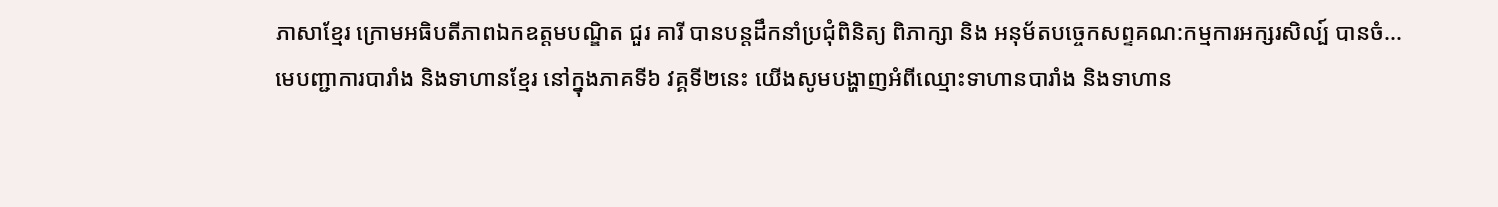ភាសាខ្មែរ ក្រោមអធិបតីភាពឯកឧត្តមបណ្ឌិត ជួរ គារី បានបន្តដឹកនាំប្រជុំពិនិត្យ ពិភាក្សា និង អនុម័តបច្ចេកសព្ទគណ:កម្មការអក្សរសិល្ប៍ បានចំ...
មេបញ្ជាការបារាំង និងទាហានខ្មែរ នៅក្នុងភាគទី៦ វគ្គទី២នេះ យើងសូមបង្ហាញអំពីឈ្មោះទាហានបារាំង និងទាហាន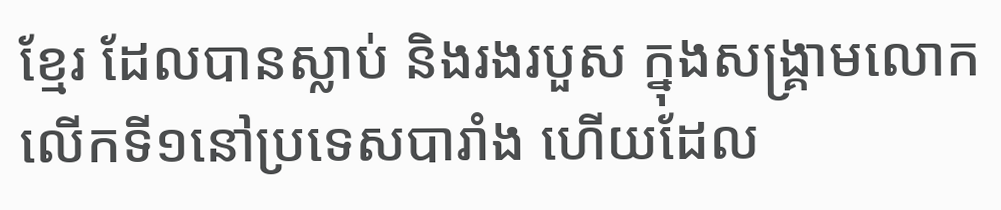ខ្មែរ ដែលបានស្លាប់ និងរងរបួស ក្នុងសង្គ្រាមលោកលើកទី១នៅប្រទេសបារាំង ហើយដែល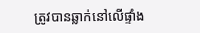ត្រូវបានឆ្លាក់នៅលើផ្ទាំង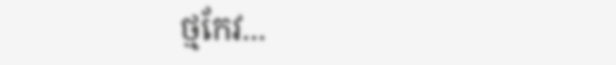ថ្មកែវ...